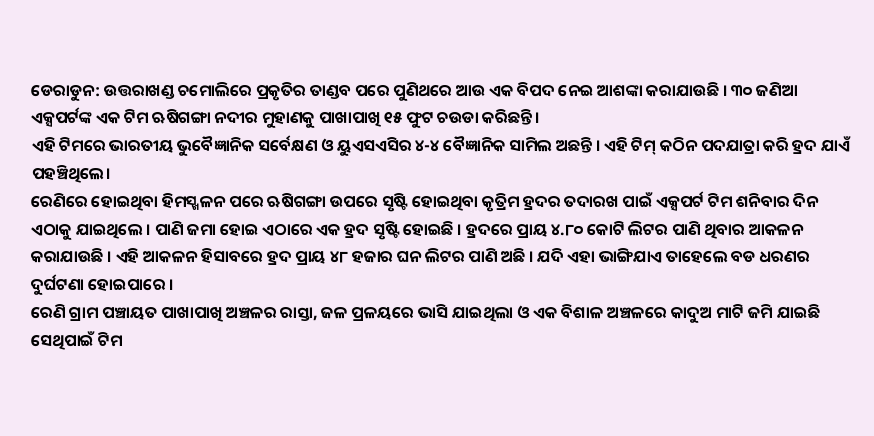ଡେରାଡୁନ: ଉତ୍ତରାଖଣ୍ଡ ଚମୋଲିରେ ପ୍ରକୃତିର ତାଣ୍ଡବ ପରେ ପୁଣିଥରେ ଆଉ ଏକ ବିପଦ ନେଇ ଆଶଙ୍କା କରାଯାଉଛି । ୩୦ ଜଣିଆ ଏକ୍ସପର୍ଟଙ୍କ ଏକ ଟିମ ଋଷିଗଙ୍ଗା ନଦୀର ମୁହାଣକୁ ପାଖାପାଖି ୧୫ ଫୁଟ ଚଉଡା କରିଛନ୍ତି ।
ଏହି ଟିମରେ ଭାରତୀୟ ଭୁବୈଜ୍ଞାନିକ ସର୍ବେକ୍ଷଣ ଓ ୟୁଏସଏସିର ୪-୪ ବୈଜ୍ଞାନିକ ସାମିଲ ଅଛନ୍ତି । ଏହି ଟିମ୍ କଠିନ ପଦଯାତ୍ରା କରି ହ୍ରଦ ଯାଏଁ ପହଞ୍ଚିଥିଲେ।
ରେଣିରେ ହୋଇଥିବା ହିମସ୍ଖଳନ ପରେ ଋଷିଗଙ୍ଗା ଉପରେ ସୃଷ୍ଟି ହୋଇଥିବା କୃତ୍ରିମ ହ୍ରଦର ତଦାରଖ ପାଇଁ ଏକ୍ସପର୍ଟ ଟିମ ଶନିବାର ଦିନ ଏଠାକୁ ଯାଇଥିଲେ । ପାଣି ଜମା ହୋଇ ଏଠାରେ ଏକ ହ୍ରଦ ସୃଷ୍ଟି ହୋଇଛି । ହ୍ରଦରେ ପ୍ରାୟ ୪.୮୦ କୋଟି ଲିଟର ପାଣି ଥିବାର ଆକଳନ କରାଯାଉଛି । ଏହି ଆକଳନ ହିସାବରେ ହ୍ରଦ ପ୍ରାୟ ୪୮ ହଜାର ଘନ ଲିଟର ପାଣି ଅଛି । ଯଦି ଏହା ଭାଙ୍ଗିଯାଏ ତାହେଲେ ବଡ ଧରଣର ଦୁର୍ଘଟଣା ହୋଇପାରେ ।
ରେଣି ଗ୍ରାମ ପଞ୍ଚାୟତ ପାଖାପାଖି ଅଞ୍ଚଳର ରାସ୍ତା, ଜଳ ପ୍ରଳୟରେ ଭାସି ଯାଇଥିଲା ଓ ଏକ ବିଶାଳ ଅଞ୍ଚଳରେ କାଦୁଅ ମାଟି ଜମି ଯାଇଛି ସେଥିପାଇଁ ଟିମ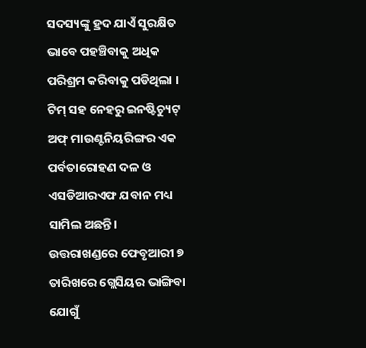ସଦସ୍ୟଙ୍କୁ ହ୍ରଦ ଯାଏଁ ସୁରକ୍ଷିତ ଭାବେ ପହଞ୍ଚିବାକୁ ଅଧିକ ପରିଶ୍ରମ କରିବାକୁ ପଡିଥିଲା । ଟିମ୍ ସହ ନେହରୁ ଇନଷ୍ଟିଚ୍ୟୁଟ୍ ଅଫ୍ ମାଉଣ୍ଟନିୟରିଙ୍ଗର ଏକ ପର୍ବତାରୋହଣ ଦଳ ଓ ଏସଡିଆରଏଫ ଯବାନ ମଧ୍ୟ ସାମିଲ ଅଛନ୍ତି।
ଉତ୍ତରାଖଣ୍ଡରେ ଫେବୃଆରୀ ୭ ତାରିଖରେ ଗ୍ଲେସିୟର ଭାଙ୍ଗିବା ଯୋଗୁଁ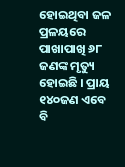ହୋଇଥିବା ଜଳ ପ୍ରଳୟରେ ପାଖାପାଖି ୬୮ ଜଣଙ୍କ ମୃତ୍ୟୁ ହୋଇଛି । ପ୍ରାୟ ୧୪୦ଜଣ ଏବେ ବି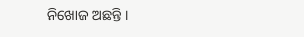ନିଖୋଜ ଅଛନ୍ତି ।